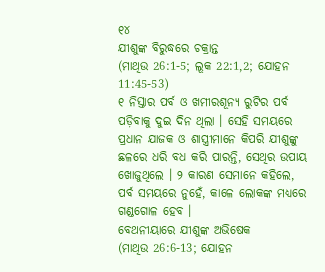୧୪
ଯୀଶୁଙ୍କ ବିରୁଦ୍ଧରେ ଚକ୍ରାନ୍ତ
(ମାଥିଉ 26:1-5; ଲୂକ 22:1,2; ଯୋହନ 11:45-53)
୧ ନିସ୍ତାର ପର୍ବ ଓ ଖମୀରଶୂନ୍ୟ ରୁଟିର ପର୍ବ ପଡ଼ିବାକୁ ଦୁଇ ଦିନ ଥିଲା । ସେହି ସମୟରେ ପ୍ରଧାନ ଯାଜକ ଓ ଶାସ୍ତ୍ରୀମାନେ କିପରି ଯୀଶୁଙ୍କୁ ଛଳରେ ଧରି ବଧ କରି ପାରନ୍ତି, ସେଥିର ଉପାୟ ଖୋଜୁଥିଲେ । ୨ କାରଣ ସେମାନେ କହିଲେ, ପର୍ବ ସମୟରେ ନୁହେଁ, କାଳେ ଲୋକଙ୍କ ମଧ୍ୟରେ ଗଣ୍ଡଗୋଳ ହେବ ।
ବେଥନୀୟାରେ ଯୀଶୁଙ୍କ ଅଭିଷେକ
(ମାଥିଉ 26:6-13; ଯୋହନ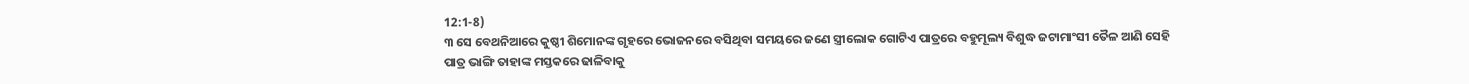12:1-8)
୩ ସେ ବେଥନିଆରେ କୁଷ୍ଠୀ ଶିମୋନଙ୍କ ଗୃହରେ ଭୋଜନରେ ବସିଥିବା ସମୟରେ ଜଣେ ସ୍ତ୍ରୀଲୋକ ଗୋଟିଏ ପାତ୍ରରେ ବହୁମୂଲ୍ୟ ବିଶୁଦ୍ଧ ଜଟାମାଂସୀ ତୈଳ ଆଣି ସେହି ପାତ୍ର ଭାଙ୍ଗି ତାହାଙ୍କ ମସ୍ତକରେ ଢାଳିବାକୁ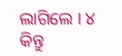ଲାଗିଲେ । ୪ କିନ୍ତୁ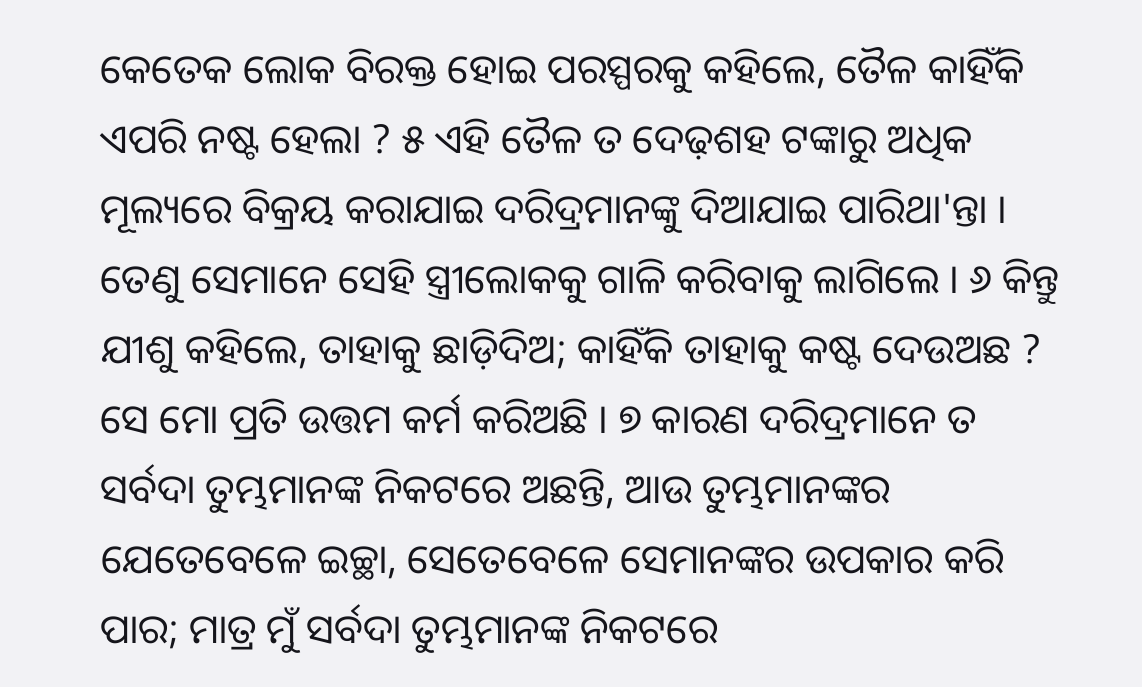କେତେକ ଲୋକ ବିରକ୍ତ ହୋଇ ପରସ୍ପରକୁ କହିଲେ, ତୈଳ କାହିଁକି ଏପରି ନଷ୍ଟ ହେଲା ? ୫ ଏହି ତୈଳ ତ ଦେଢ଼ଶହ ଟଙ୍କାରୁ ଅଧିକ ମୂଲ୍ୟରେ ବିକ୍ରୟ କରାଯାଇ ଦରିଦ୍ରମାନଙ୍କୁ ଦିଆଯାଇ ପାରିଥା'ନ୍ତା । ତେଣୁ ସେମାନେ ସେହି ସ୍ତ୍ରୀଲୋକକୁ ଗାଳି କରିବାକୁ ଲାଗିଲେ । ୬ କିନ୍ତୁ ଯୀଶୁ କହିଲେ, ତାହାକୁ ଛାଡ଼ିଦିଅ; କାହିଁକି ତାହାକୁ କଷ୍ଟ ଦେଉଅଛ ? ସେ ମୋ ପ୍ରତି ଉତ୍ତମ କର୍ମ କରିଅଛି । ୭ କାରଣ ଦରିଦ୍ରମାନେ ତ ସର୍ବଦା ତୁମ୍ଭମାନଙ୍କ ନିକଟରେ ଅଛନ୍ତି, ଆଉ ତୁମ୍ଭମାନଙ୍କର ଯେତେବେଳେ ଇଚ୍ଛା, ସେତେବେଳେ ସେମାନଙ୍କର ଉପକାର କରି ପାର; ମାତ୍ର ମୁଁ ସର୍ବଦା ତୁମ୍ଭମାନଙ୍କ ନିକଟରେ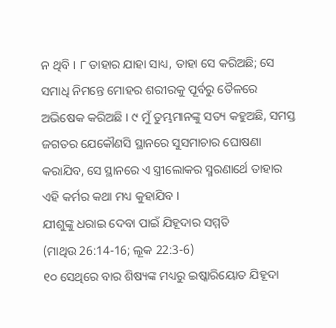ନ ଥିବି । ୮ ତାହାର ଯାହା ସାଧ୍ୟ, ତାହା ସେ କରିଅଛି; ସେ ସମାଧି ନିମନ୍ତେ ମୋହର ଶରୀରକୁ ପୂର୍ବରୁ ତୈଳରେ ଅଭିଷେକ କରିଅଛି । ୯ ମୁଁ ତୁମ୍ଭମାନଙ୍କୁ ସତ୍ୟ କହୁଅଛି, ସମସ୍ତ ଜଗତର ଯେକୌଣସି ସ୍ଥାନରେ ସୁସମାଚାର ଘୋଷଣା କରାଯିବ, ସେ ସ୍ଥାନରେ ଏ ସ୍ତ୍ରୀଲୋକର ସ୍ମରଣାର୍ଥେ ତାହାର ଏହି କର୍ମର କଥା ମଧ୍ୟ କୁହାଯିବ ।
ଯୀଶୁଙ୍କୁ ଧରାଇ ଦେବା ପାଇଁ ଯିହୂଦାର ସମ୍ମତି
(ମାଥିଉ 26:14-16; ଲୂକ 22:3-6)
୧୦ ସେଥିରେ ବାର ଶିଷ୍ୟଙ୍କ ମଧ୍ୟରୁ ଇଷ୍କାରିୟୋତ ଯିହୂଦା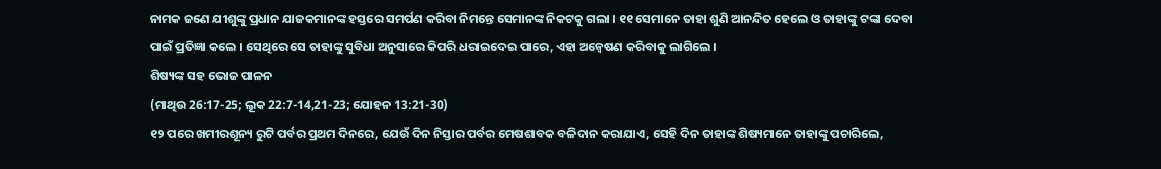ନାମକ ଜଣେ ଯୀଶୁଙ୍କୁ ପ୍ରଧାନ ଯାଜକମାନଙ୍କ ହସ୍ତରେ ସମର୍ପଣ କରିବା ନିମନ୍ତେ ସେମାନଙ୍କ ନିକଟକୁ ଗଲା । ୧୧ ସେମାନେ ତାହା ଶୁଣି ଆନନ୍ଦିତ ହେଲେ ଓ ତାହାଙ୍କୁ ଟଙ୍କା ଦେବା ପାଇଁ ପ୍ରତିଜ୍ଞା କଲେ । ସେଥିରେ ସେ ତାହାଙ୍କୁ ସୁବିଧା ଅନୁସାରେ କିପରି ଧରାଇଦେଇ ପାରେ, ଏହା ଅନ୍ୱେଷଣ କରିବାକୁ ଲାଗିଲେ ।
ଶିଷ୍ୟଙ୍କ ସହ ଭୋଜ ପାଳନ
(ମାଥିଉ 26:17-25; ଲୂକ 22:7-14,21-23; ଯୋହନ 13:21-30)
୧୨ ପରେ ଖମୀରଶୂନ୍ୟ ରୁଟି ପର୍ବର ପ୍ରଥମ ଦିନରେ, ଯେଉଁ ଦିନ ନିସ୍ତାର ପର୍ବର ମେଷଶାବକ ବଳିଦାନ କରାଯାଏ, ସେହି ଦିନ ତାହାଙ୍କ ଶିଷ୍ୟମାନେ ତାହାଙ୍କୁ ପଚାରିଲେ,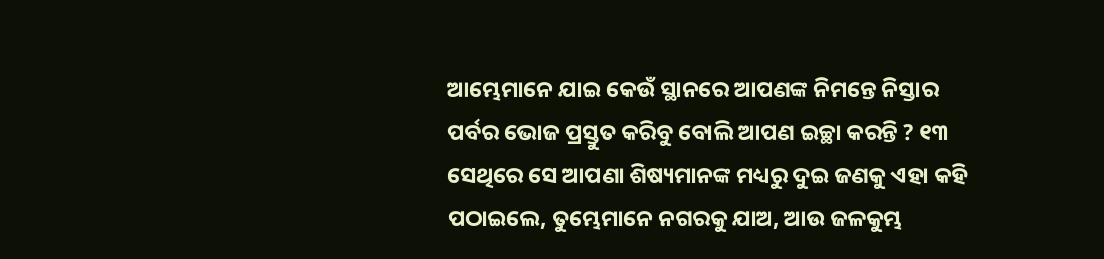ଆମ୍ଭେମାନେ ଯାଇ କେଉଁ ସ୍ଥାନରେ ଆପଣଙ୍କ ନିମନ୍ତେ ନିସ୍ତାର ପର୍ବର ଭୋଜ ପ୍ରସ୍ତୁତ କରିବୁ ବୋଲି ଆପଣ ଇଚ୍ଛା କରନ୍ତି ? ୧୩ ସେଥିରେ ସେ ଆପଣା ଶିଷ୍ୟମାନଙ୍କ ମଧ୍ୟରୁ ଦୁଇ ଜଣକୁ ଏହା କହି ପଠାଇଲେ, ତୁମ୍ଭେମାନେ ନଗରକୁ ଯାଅ, ଆଉ ଜଳକୁମ୍ଭ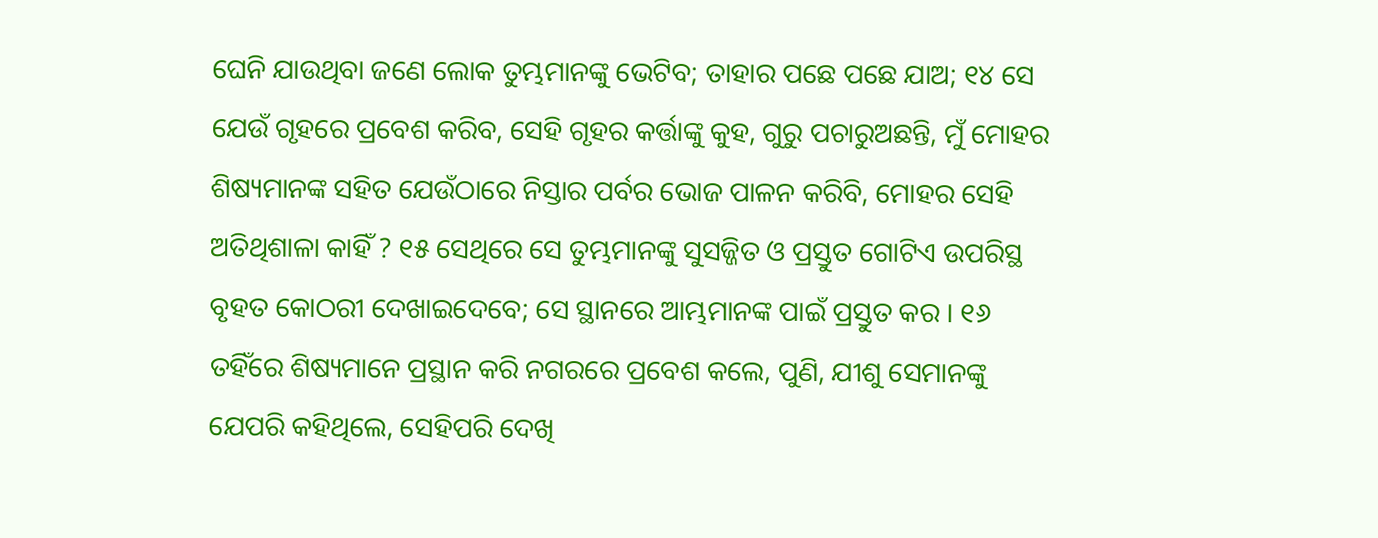ଘେନି ଯାଉଥିବା ଜଣେ ଲୋକ ତୁମ୍ଭମାନଙ୍କୁ ଭେଟିବ; ତାହାର ପଛେ ପଛେ ଯାଅ; ୧୪ ସେ ଯେଉଁ ଗୃହରେ ପ୍ରବେଶ କରିବ, ସେହି ଗୃହର କର୍ତ୍ତାଙ୍କୁ କୁହ, ଗୁରୁ ପଚାରୁଅଛନ୍ତି, ମୁଁ ମୋହର ଶିଷ୍ୟମାନଙ୍କ ସହିତ ଯେଉଁଠାରେ ନିସ୍ତାର ପର୍ବର ଭୋଜ ପାଳନ କରିବି, ମୋହର ସେହି ଅତିଥିଶାଳା କାହିଁ ? ୧୫ ସେଥିରେ ସେ ତୁମ୍ଭମାନଙ୍କୁ ସୁସଜ୍ଜିତ ଓ ପ୍ରସ୍ତୁତ ଗୋଟିଏ ଉପରିସ୍ଥ ବୃହତ କୋଠରୀ ଦେଖାଇଦେବେ; ସେ ସ୍ଥାନରେ ଆମ୍ଭମାନଙ୍କ ପାଇଁ ପ୍ରସ୍ତୁତ କର । ୧୬ ତହିଁରେ ଶିଷ୍ୟମାନେ ପ୍ରସ୍ଥାନ କରି ନଗରରେ ପ୍ରବେଶ କଲେ, ପୁଣି, ଯୀଶୁ ସେମାନଙ୍କୁ ଯେପରି କହିଥିଲେ, ସେହିପରି ଦେଖି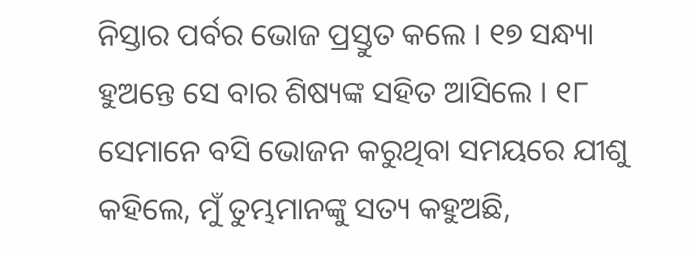ନିସ୍ତାର ପର୍ବର ଭୋଜ ପ୍ରସ୍ତୁତ କଲେ । ୧୭ ସନ୍ଧ୍ୟା ହୁଅନ୍ତେ ସେ ବାର ଶିଷ୍ୟଙ୍କ ସହିତ ଆସିଲେ । ୧୮ ସେମାନେ ବସି ଭୋଜନ କରୁଥିବା ସମୟରେ ଯୀଶୁ କହିଲେ, ମୁଁ ତୁମ୍ଭମାନଙ୍କୁ ସତ୍ୟ କହୁଅଛି,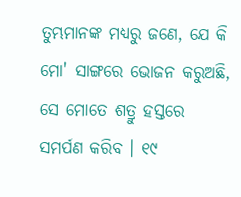ତୁମ୍ଭମାନଙ୍କ ମଧ୍ୟରୁ ଜଣେ, ଯେ କି ମୋ' ସାଙ୍ଗରେ ଭୋଜନ କରୁଅଛି, ସେ ମୋତେ ଶତ୍ରୁ ହସ୍ତରେ ସମର୍ପଣ କରିବ । ୧୯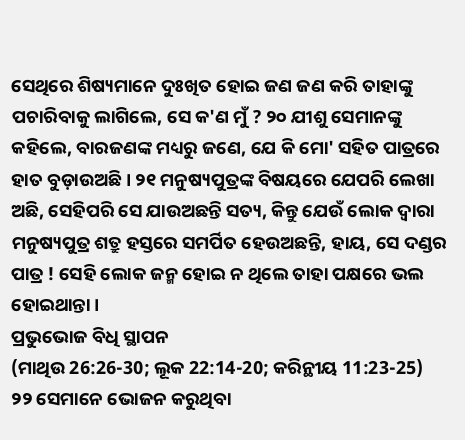ସେଥିରେ ଶିଷ୍ୟମାନେ ଦୁଃଖିତ ହୋଇ ଜଣ ଜଣ କରି ତାହାଙ୍କୁ ପଚାରିବାକୁ ଲାଗିଲେ, ସେ କ'ଣ ମୁଁ ? ୨୦ ଯୀଶୁ ସେମାନଙ୍କୁ କହିଲେ, ବାରଜଣଙ୍କ ମଧ୍ୟରୁ ଜଣେ, ଯେ କି ମୋ' ସହିତ ପାତ୍ରରେ ହାତ ବୁଡ଼ାଉଅଛି । ୨୧ ମନୁଷ୍ୟପୁତ୍ରଙ୍କ ବିଷୟରେ ଯେପରି ଲେଖା ଅଛି, ସେହିପରି ସେ ଯାଉଅଛନ୍ତି ସତ୍ୟ, କିନ୍ତୁ ଯେଉଁ ଲୋକ ଦ୍ୱାରା ମନୁଷ୍ୟପୁତ୍ର ଶତ୍ରୁ ହସ୍ତରେ ସମର୍ପିତ ହେଉଅଛନ୍ତି, ହାୟ, ସେ ଦଣ୍ଡର ପାତ୍ର ! ସେହି ଲୋକ ଜନ୍ମ ହୋଇ ନ ଥିଲେ ତାହା ପକ୍ଷରେ ଭଲ ହୋଇଥାନ୍ତା ।
ପ୍ରଭୁଭୋଜ ବିଧି ସ୍ଥାପନ
(ମାଥିଉ 26:26-30; ଲୂକ 22:14-20; କରିନ୍ଥୀୟ 11:23-25)
୨୨ ସେମାନେ ଭୋଜନ କରୁଥିବା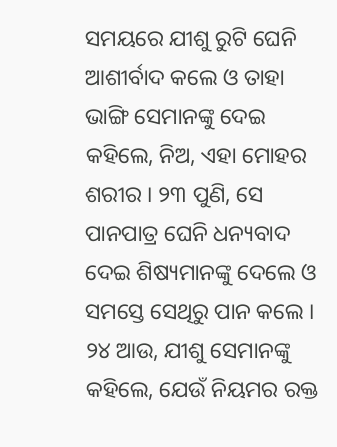ସମୟରେ ଯୀଶୁ ରୁଟି ଘେନି ଆଶୀର୍ବାଦ କଲେ ଓ ତାହା ଭାଙ୍ଗି ସେମାନଙ୍କୁ ଦେଇ କହିଲେ, ନିଅ, ଏହା ମୋହର ଶରୀର । ୨୩ ପୁଣି, ସେ ପାନପାତ୍ର ଘେନି ଧନ୍ୟବାଦ ଦେଇ ଶିଷ୍ୟମାନଙ୍କୁ ଦେଲେ ଓ ସମସ୍ତେ ସେଥିରୁ ପାନ କଲେ । ୨୪ ଆଉ, ଯୀଶୁ ସେମାନଙ୍କୁ କହିଲେ, ଯେଉଁ ନିୟମର ରକ୍ତ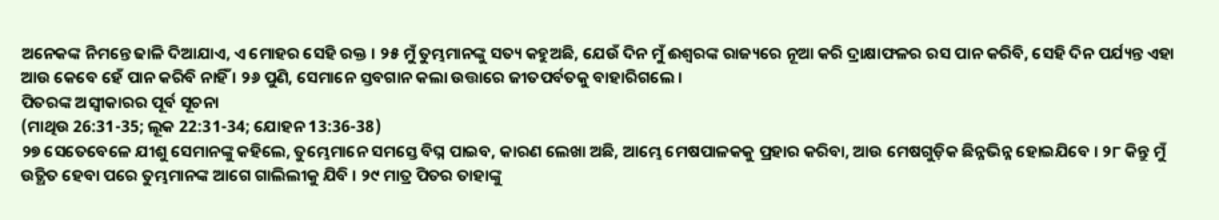ଅନେକଙ୍କ ନିମନ୍ତେ ଢାଳି ଦିଆଯାଏ, ଏ ମୋହର ସେହି ରକ୍ତ । ୨୫ ମୁଁ ତୁମ୍ଭମାନଙ୍କୁ ସତ୍ୟ କହୁଅଛି, ଯେଉଁ ଦିନ ମୁଁ ଈଶ୍ୱରଙ୍କ ରାଜ୍ୟରେ ନୂଆ କରି ଦ୍ରାକ୍ଷାଫଳର ରସ ପାନ କରିବି, ସେହି ଦିନ ପର୍ଯ୍ୟନ୍ତ ଏହା ଆଉ କେବେ ହେଁ ପାନ କରିବି ନାହିଁ । ୨୬ ପୁଣି, ସେମାନେ ସ୍ତବଗାନ କଲା ଉତ୍ତାରେ ଜୀତପର୍ବତକୁ ବାହାରିଗଲେ ।
ପିତରଙ୍କ ଅସ୍ୱୀକାରର ପୂର୍ବ ସୂଚନା
(ମାଥିଉ 26:31-35; ଲୂକ 22:31-34; ଯୋହନ 13:36-38)
୨୭ ସେତେବେଳେ ଯୀଶୁ ସେମାନଙ୍କୁ କହିଲେ, ତୁମ୍ଭେମାନେ ସମସ୍ତେ ବିଘ୍ନ ପାଇବ, କାରଣ ଲେଖା ଅଛି, ଆମ୍ଭେ ମେଷପାଳକକୁ ପ୍ରହାର କରିବା, ଆଉ ମେଷଗୁଡ଼ିକ ଛିନ୍ନଭିନ୍ନ ହୋଇଯିବେ । ୨୮ କିନ୍ତୁ ମୁଁ ଉତ୍ଥିତ ହେବା ପରେ ତୁମ୍ଭମାନଙ୍କ ଆଗେ ଗାଲିଲୀକୁ ଯିବି । ୨୯ ମାତ୍ର ପିତର ତାହାଙ୍କୁ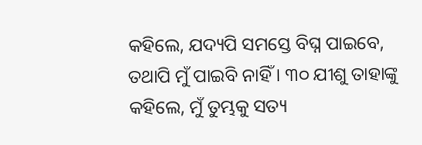କହିଲେ, ଯଦ୍ୟପି ସମସ୍ତେ ବିଘ୍ନ ପାଇବେ, ତଥାପି ମୁଁ ପାଇବି ନାହିଁ । ୩୦ ଯୀଶୁ ତାହାଙ୍କୁ କହିଲେ, ମୁଁ ତୁମ୍ଭକୁ ସତ୍ୟ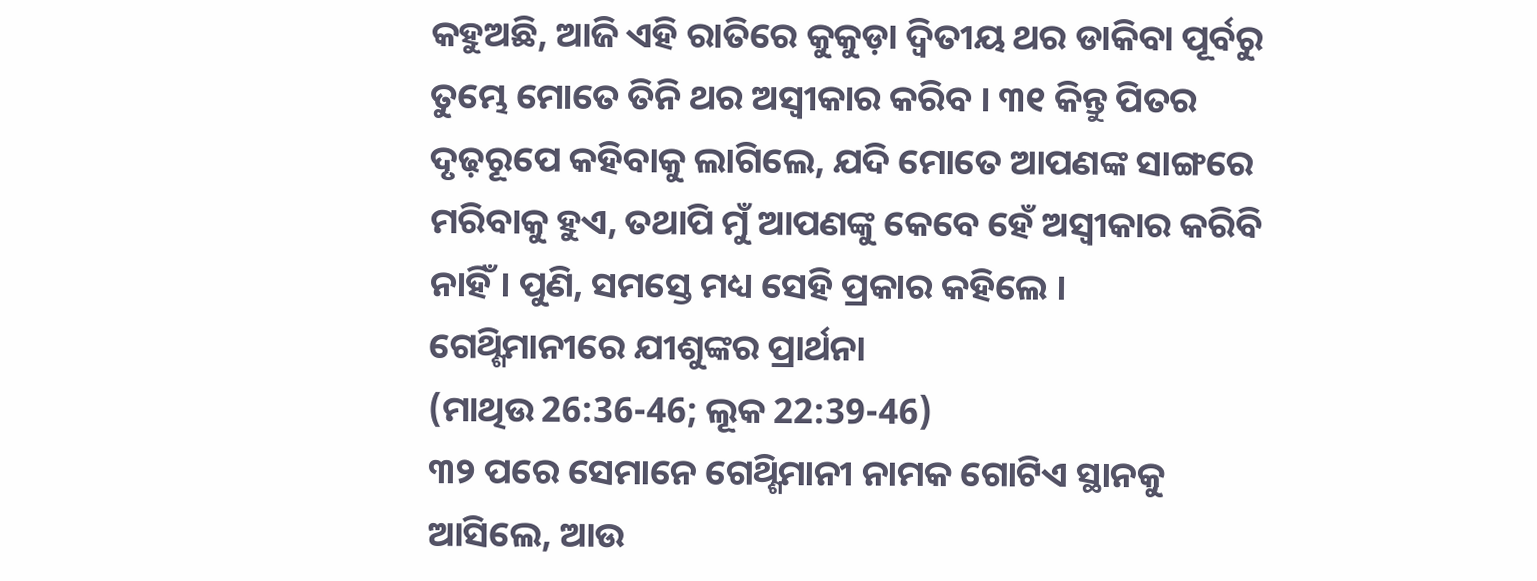କହୁଅଛି, ଆଜି ଏହି ରାତିରେ କୁକୁଡ଼ା ଦ୍ୱିତୀୟ ଥର ଡାକିବା ପୂର୍ବରୁ ତୁମ୍ଭେ ମୋତେ ତିନି ଥର ଅସ୍ୱୀକାର କରିବ । ୩୧ କିନ୍ତୁ ପିତର ଦୃଢ଼ରୂପେ କହିବାକୁ ଲାଗିଲେ, ଯଦି ମୋତେ ଆପଣଙ୍କ ସାଙ୍ଗରେ ମରିବାକୁ ହୁଏ, ତଥାପି ମୁଁ ଆପଣଙ୍କୁ କେବେ ହେଁ ଅସ୍ୱୀକାର କରିବି ନାହିଁ। ପୁଣି, ସମସ୍ତେ ମଧ୍ୟ ସେହି ପ୍ରକାର କହିଲେ ।
ଗେଥ୍ଶିମାନୀରେ ଯୀଶୁଙ୍କର ପ୍ରାର୍ଥନା
(ମାଥିଉ 26:36-46; ଲୂକ 22:39-46)
୩୨ ପରେ ସେମାନେ ଗେଥ୍ଶିମାନୀ ନାମକ ଗୋଟିଏ ସ୍ଥାନକୁ ଆସିଲେ, ଆଉ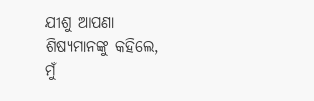ଯୀଶୁ ଆପଣା ଶିଷ୍ୟମାନଙ୍କୁ କହିଲେ, ମୁଁ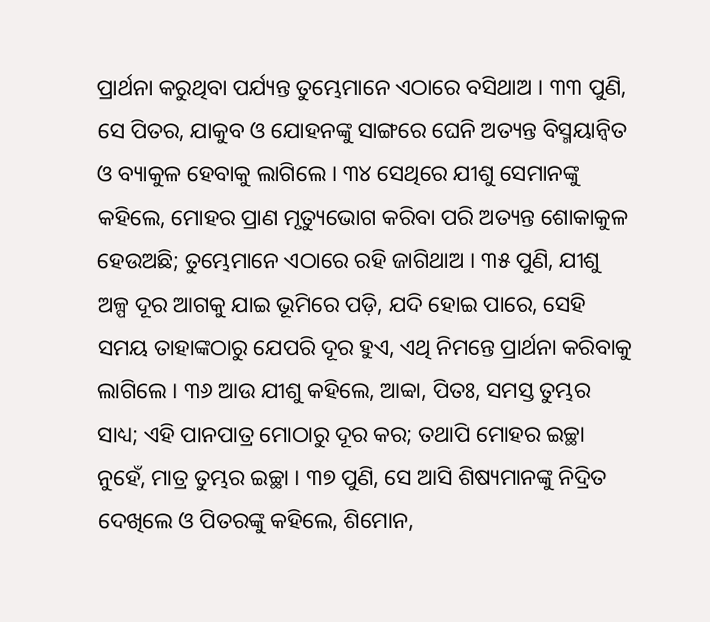ପ୍ରାର୍ଥନା କରୁଥିବା ପର୍ଯ୍ୟନ୍ତ ତୁମ୍ଭେମାନେ ଏଠାରେ ବସିଥାଅ । ୩୩ ପୁଣି, ସେ ପିତର, ଯାକୁବ ଓ ଯୋହନଙ୍କୁ ସାଙ୍ଗରେ ଘେନି ଅତ୍ୟନ୍ତ ବିସ୍ମୟାନ୍ୱିତ ଓ ବ୍ୟାକୁଳ ହେବାକୁ ଲାଗିଲେ । ୩୪ ସେଥିରେ ଯୀଶୁ ସେମାନଙ୍କୁ କହିଲେ, ମୋହର ପ୍ରାଣ ମୃତ୍ୟୁଭୋଗ କରିବା ପରି ଅତ୍ୟନ୍ତ ଶୋକାକୁଳ ହେଉଅଛି; ତୁମ୍ଭେମାନେ ଏଠାରେ ରହି ଜାଗିଥାଅ । ୩୫ ପୁଣି, ଯୀଶୁ ଅଳ୍ପ ଦୂର ଆଗକୁ ଯାଇ ଭୂମିରେ ପଡ଼ି, ଯଦି ହୋଇ ପାରେ, ସେହି ସମୟ ତାହାଙ୍କଠାରୁ ଯେପରି ଦୂର ହୁଏ, ଏଥି ନିମନ୍ତେ ପ୍ରାର୍ଥନା କରିବାକୁ ଲାଗିଲେ । ୩୬ ଆଉ ଯୀଶୁ କହିଲେ, ଆବ୍ବା, ପିତଃ, ସମସ୍ତ ତୁମ୍ଭର ସାଧ୍ୟ; ଏହି ପାନପାତ୍ର ମୋଠାରୁ ଦୂର କର; ତଥାପି ମୋହର ଇଚ୍ଛା ନୁହେଁ, ମାତ୍ର ତୁମ୍ଭର ଇଚ୍ଛା । ୩୭ ପୁଣି, ସେ ଆସି ଶିଷ୍ୟମାନଙ୍କୁ ନିଦ୍ରିତ ଦେଖିଲେ ଓ ପିତରଙ୍କୁ କହିଲେ, ଶିମୋନ,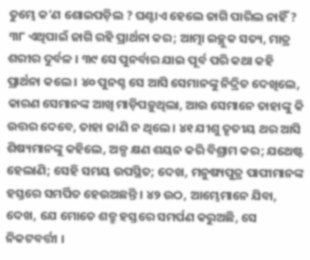ତୁମ୍ଭେ କ'ଣ ଶୋଇପଡ଼ିଲ ? ଘଣ୍ଟାଏ ହେଲେ ଜାଗି ପାରିଲ ନାହିଁ ? ୩୮ ଏଥିପାଇଁ ଜାଗି ରହି ପ୍ରାର୍ଥନା କର; ଆତ୍ମା ଇଚ୍ଛୁକ ସତ୍ୟ, ମାତ୍ର ଶରୀର ଦୁର୍ବଳ । ୩୯ ସେ ପୁନର୍ବାର ଯାଇ ପୂର୍ବ ପରି କଥା କହି ପ୍ରାର୍ଥନା କଲେ । ୪୦ ପୁନଶ୍ଚ ସେ ଆସି ସେମାନଙ୍କୁ ନିଦ୍ରିତ ଦେଖିଲେ, କାରଣ ସେମାନଙ୍କ ଆଖି ମାଡ଼ିପଡ଼ୁଥିଲା, ଆଉ ସେମାନେ ତାହାଙ୍କୁ କି ଉତ୍ତର ଦେବେ, ତାହା ଜାଣି ନ ଥିଲେ । ୪୧ ଯୀଶୁ ତୃତୀୟ ଥର ଆସି ଶିଷ୍ୟମାନଙ୍କୁ କହିଲେ, ଅଳ୍ପ କ୍ଷଣ ଶୟନ କରି ବିଶ୍ରାମ କର; ଯଥେଷ୍ଟ ହେଲାଣି; ସେହି ସମୟ ଉପସ୍ଥିତ; ଦେଖ, ମନୁଷ୍ୟପୁତ୍ର ପାପୀମାନଙ୍କ ହସ୍ତରେ ସମର୍ପିତ ହେଉଅଛନ୍ତି । ୪୨ ଉଠ, ଆମ୍ଭେମାନେ ଯିବା, ଦେଖ, ଯେ ମୋତେ ଶତ୍ରୁ ହସ୍ତରେ ସମର୍ପଣ କରୁଅଛି, ସେ ନିକଟବର୍ତ୍ତୀ ।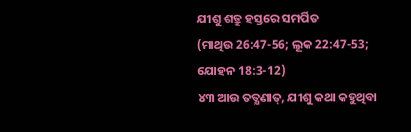ଯୀଶୁ ଶତ୍ରୁ ହସ୍ତରେ ସମର୍ପିତ
(ମାଥିଉ 26:47-56; ଲୂକ 22:47-53; ଯୋହନ 18:3-12)
୪୩ ଆଉ ତତ୍କ୍ଷଣାତ୍, ଯୀଶୁ କଥା କହୁଥିବା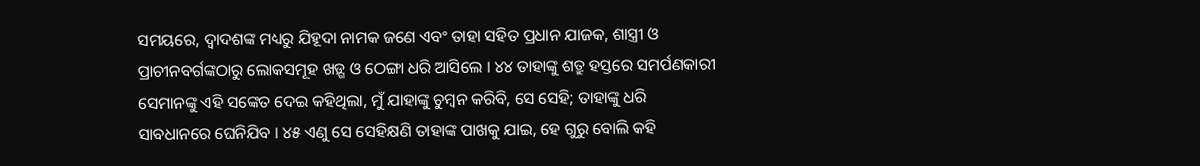ସମୟରେ, ଦ୍ୱାଦଶଙ୍କ ମଧ୍ୟରୁ ଯିହୂଦା ନାମକ ଜଣେ ଏବଂ ତାହା ସହିତ ପ୍ରଧାନ ଯାଜକ, ଶାସ୍ତ୍ରୀ ଓ ପ୍ରାଚୀନବର୍ଗଙ୍କଠାରୁ ଲୋକସମୂହ ଖଡ଼୍ଗ ଓ ଠେଙ୍ଗା ଧରି ଆସିଲେ । ୪୪ ତାହାଙ୍କୁ ଶତ୍ରୁ ହସ୍ତରେ ସମର୍ପଣକାରୀ ସେମାନଙ୍କୁ ଏହି ସଙ୍କେତ ଦେଇ କହିଥିଲା, ମୁଁ ଯାହାଙ୍କୁ ଚୁମ୍ବନ କରିବି, ସେ ସେହି; ତାହାଙ୍କୁ ଧରି ସାବଧାନରେ ଘେନିଯିବ । ୪୫ ଏଣୁ ସେ ସେହିକ୍ଷଣି ତାହାଙ୍କ ପାଖକୁ ଯାଇ, ହେ ଗୁରୁ ବୋଲି କହି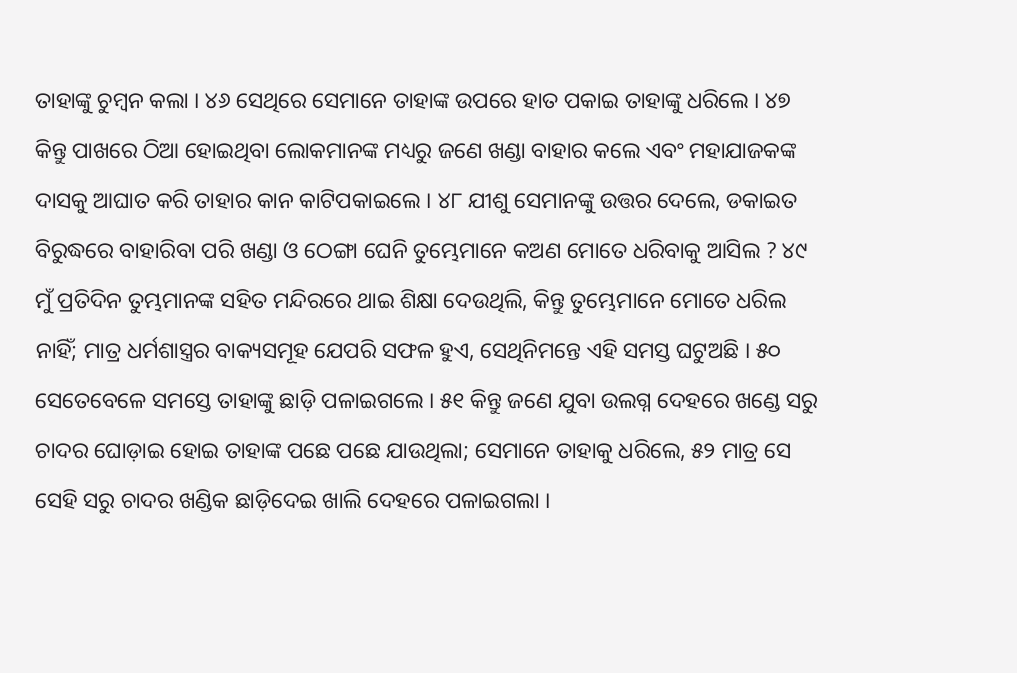ତାହାଙ୍କୁ ଚୁମ୍ବନ କଲା । ୪୬ ସେଥିରେ ସେମାନେ ତାହାଙ୍କ ଉପରେ ହାତ ପକାଇ ତାହାଙ୍କୁ ଧରିଲେ । ୪୭ କିନ୍ତୁ ପାଖରେ ଠିଆ ହୋଇଥିବା ଲୋକମାନଙ୍କ ମଧ୍ୟରୁ ଜଣେ ଖଣ୍ଡା ବାହାର କଲେ ଏବଂ ମହାଯାଜକଙ୍କ ଦାସକୁ ଆଘାତ କରି ତାହାର କାନ କାଟିପକାଇଲେ । ୪୮ ଯୀଶୁ ସେମାନଙ୍କୁ ଉତ୍ତର ଦେଲେ, ଡକାଇତ ବିରୁଦ୍ଧରେ ବାହାରିବା ପରି ଖଣ୍ଡା ଓ ଠେଙ୍ଗା ଘେନି ତୁମ୍ଭେମାନେ କଅଣ ମୋତେ ଧରିବାକୁ ଆସିଲ ? ୪୯ ମୁଁ ପ୍ରତିଦିନ ତୁମ୍ଭମାନଙ୍କ ସହିତ ମନ୍ଦିରରେ ଥାଇ ଶିକ୍ଷା ଦେଉଥିଲି, କିନ୍ତୁ ତୁମ୍ଭେମାନେ ମୋତେ ଧରିଲ ନାହିଁ; ମାତ୍ର ଧର୍ମଶାସ୍ତ୍ରର ବାକ୍ୟସମୂହ ଯେପରି ସଫଳ ହୁଏ, ସେଥିନିମନ୍ତେ ଏହି ସମସ୍ତ ଘଟୁଅଛି । ୫୦ ସେତେବେଳେ ସମସ୍ତେ ତାହାଙ୍କୁ ଛାଡ଼ି ପଳାଇଗଲେ । ୫୧ କିନ୍ତୁ ଜଣେ ଯୁବା ଉଲଗ୍ନ ଦେହରେ ଖଣ୍ଡେ ସରୁ ଚାଦର ଘୋଡ଼ାଇ ହୋଇ ତାହାଙ୍କ ପଛେ ପଛେ ଯାଉଥିଲା; ସେମାନେ ତାହାକୁ ଧରିଲେ, ୫୨ ମାତ୍ର ସେ ସେହି ସରୁ ଚାଦର ଖଣ୍ଡିକ ଛାଡ଼ିଦେଇ ଖାଲି ଦେହରେ ପଳାଇଗଲା ।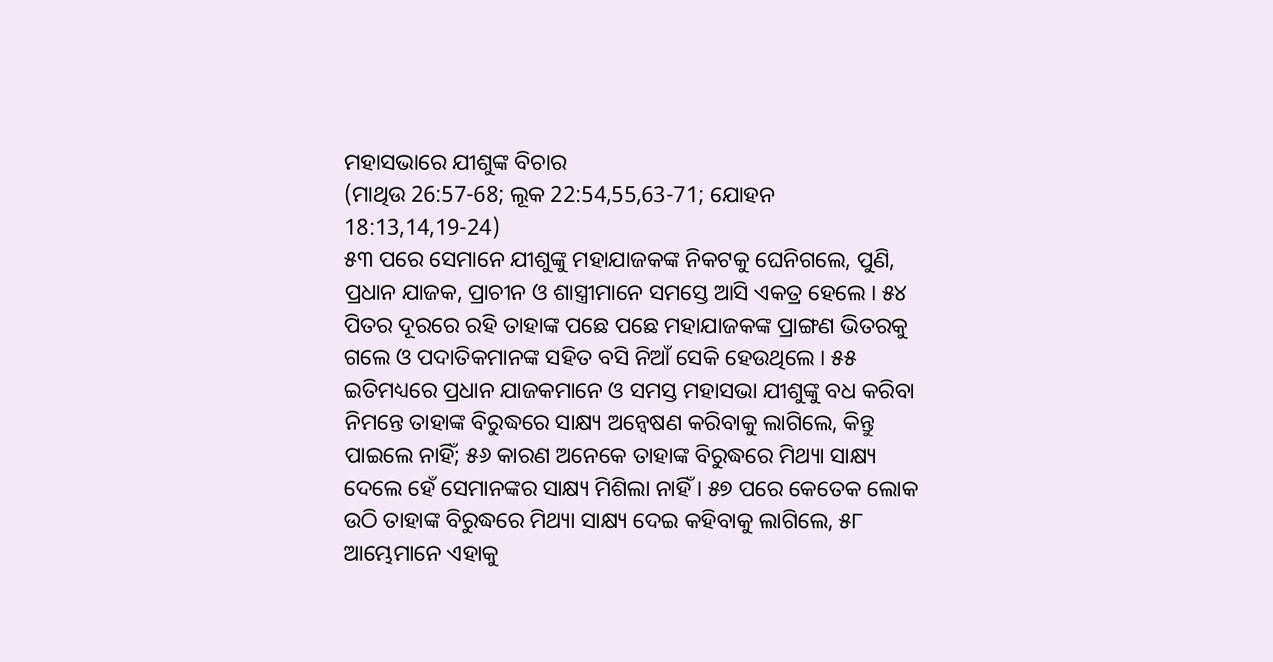ମହାସଭାରେ ଯୀଶୁଙ୍କ ବିଚାର
(ମାଥିଉ 26:57-68; ଲୂକ 22:54,55,63-71; ଯୋହନ 18:13,14,19-24)
୫୩ ପରେ ସେମାନେ ଯୀଶୁଙ୍କୁ ମହାଯାଜକଙ୍କ ନିକଟକୁ ଘେନିଗଲେ, ପୁଣି, ପ୍ରଧାନ ଯାଜକ, ପ୍ରାଚୀନ ଓ ଶାସ୍ତ୍ରୀମାନେ ସମସ୍ତେ ଆସି ଏକତ୍ର ହେଲେ । ୫୪ ପିତର ଦୂରରେ ରହି ତାହାଙ୍କ ପଛେ ପଛେ ମହାଯାଜକଙ୍କ ପ୍ରାଙ୍ଗଣ ଭିତରକୁ ଗଲେ ଓ ପଦାତିକମାନଙ୍କ ସହିତ ବସି ନିଆଁ ସେକି ହେଉଥିଲେ । ୫୫ ଇତିମଧ୍ୟରେ ପ୍ରଧାନ ଯାଜକମାନେ ଓ ସମସ୍ତ ମହାସଭା ଯୀଶୁଙ୍କୁ ବଧ କରିବା ନିମନ୍ତେ ତାହାଙ୍କ ବିରୁଦ୍ଧରେ ସାକ୍ଷ୍ୟ ଅନ୍ୱେଷଣ କରିବାକୁ ଲାଗିଲେ, କିନ୍ତୁ ପାଇଲେ ନାହିଁ; ୫୬ କାରଣ ଅନେକେ ତାହାଙ୍କ ବିରୁଦ୍ଧରେ ମିଥ୍ୟା ସାକ୍ଷ୍ୟ ଦେଲେ ହେଁ ସେମାନଙ୍କର ସାକ୍ଷ୍ୟ ମିଶିଲା ନାହିଁ । ୫୭ ପରେ କେତେକ ଲୋକ ଉଠି ତାହାଙ୍କ ବିରୁଦ୍ଧରେ ମିଥ୍ୟା ସାକ୍ଷ୍ୟ ଦେଇ କହିବାକୁ ଲାଗିଲେ, ୫୮ ଆମ୍ଭେମାନେ ଏହାକୁ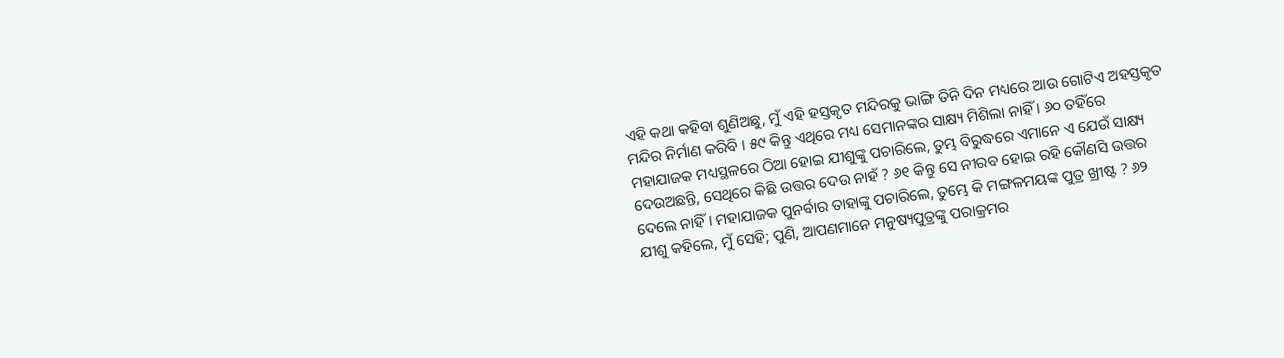ଏହି କଥା କହିବା ଶୁଣିଅଛୁ, ମୁଁ ଏହି ହସ୍ତକୃତ ମନ୍ଦିରକୁ ଭାଙ୍ଗି ତିନି ଦିନ ମଧ୍ୟରେ ଆଉ ଗୋଟିଏ ଅହସ୍ତକୃତ ମନ୍ଦିର ନିର୍ମାଣ କରିବି । ୫୯ କିନ୍ତୁ ଏଥିରେ ମଧ୍ୟ ସେମାନଙ୍କର ସାକ୍ଷ୍ୟ ମିଶିଲା ନାହିଁ । ୬୦ ତହିଁରେ ମହାଯାଜକ ମଧ୍ୟସ୍ଥଳରେ ଠିଆ ହୋଇ ଯୀଶୁଙ୍କୁ ପଚାରିଲେ, ତୁମ୍ଭ ବିରୁଦ୍ଧରେ ଏମାନେ ଏ ଯେଉଁ ସାକ୍ଷ୍ୟ ଦେଉଅଛନ୍ତି, ସେଥିରେ କିଛି ଉତ୍ତର ଦେଉ ନାହଁ ? ୬୧ କିନ୍ତୁ ସେ ନୀରବ ହୋଇ ରହି କୌଣସି ଉତ୍ତର ଦେଲେ ନାହିଁ। ମହାଯାଜକ ପୁନର୍ବାର ତାହାଙ୍କୁ ପଚାରିଲେ, ତୁମ୍ଭେ କି ମଙ୍ଗଳମୟଙ୍କ ପୁତ୍ର ଖ୍ରୀଷ୍ଟ ? ୬୨ ଯୀଶୁ କହିଲେ, ମୁଁ ସେହି; ପୁଣି, ଆପଣମାନେ ମନୁଷ୍ୟପୁତ୍ରଙ୍କୁ ପରାକ୍ରମର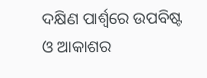ଦକ୍ଷିଣ ପାର୍ଶ୍ୱରେ ଉପବିଷ୍ଟ ଓ ଆକାଶର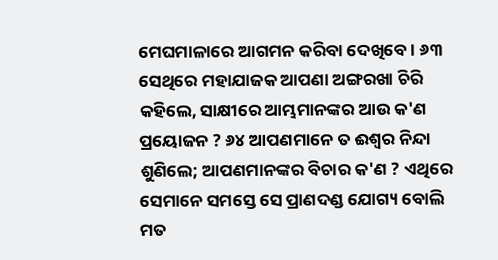ମେଘମାଳାରେ ଆଗମନ କରିବା ଦେଖିବେ । ୬୩ ସେଥିରେ ମହାଯାଜକ ଆପଣା ଅଙ୍ଗରଖା ଚିରି କହିଲେ, ସାକ୍ଷୀରେ ଆମ୍ଭମାନଙ୍କର ଆଉ କ'ଣ ପ୍ରୟୋଜନ ? ୬୪ ଆପଣମାନେ ତ ଈଶ୍ୱର ନିନ୍ଦା ଶୁଣିଲେ; ଆପଣମାନଙ୍କର ବିଚାର କ'ଣ ? ଏଥିରେ ସେମାନେ ସମସ୍ତେ ସେ ପ୍ରାଣଦଣ୍ଡ ଯୋଗ୍ୟ ବୋଲି ମତ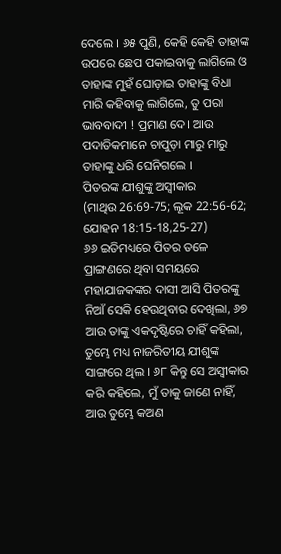ଦେଲେ । ୬୫ ପୁଣି, କେହି କେହି ତାହାଙ୍କ ଉପରେ ଛେପ ପକାଇବାକୁ ଲାଗିଲେ ଓ ତାହାଙ୍କ ମୁହଁ ଘୋଡ଼ାଇ ତାହାଙ୍କୁ ବିଧା ମାରି କହିବାକୁ ଲାଗିଲେ, ତୁ ପରା ଭାବବାଦୀ ! ପ୍ରମାଣ ଦେ। ଆଉ ପଦାତିକମାନେ ଚାପୁଡ଼ା ମାରୁ ମାରୁ ତାହାଙ୍କୁ ଧରି ଘେନିଗଲେ ।
ପିତରଙ୍କ ଯୀଶୁଙ୍କୁ ଅସ୍ୱୀକାର
(ମାଥିଉ 26:69-75; ଲୂକ 22:56-62; ଯୋହନ 18:15-18,25-27)
୬୬ ଇତିମଧ୍ୟରେ ପିତର ତଳେ ପ୍ରାଙ୍ଗଣରେ ଥିବା ସମୟରେ ମହାଯାଜକଙ୍କର ଦାସୀ ଆସି ପିତରଙ୍କୁ ନିଆଁ ସେକି ହେଉଥିବାର ଦେଖିଲା, ୬୭ ଆଉ ତାଙ୍କୁ ଏକଦୃଷ୍ଟିରେ ଚାହିଁ କହିଲା, ତୁମ୍ଭେ ମଧ୍ୟ ନାଜରିତୀୟ ଯୀଶୁଙ୍କ ସାଙ୍ଗରେ ଥିଲ । ୬୮ କିନ୍ତୁ ସେ ଅସ୍ୱୀକାର କରି କହିଲେ, ମୁଁ ତାକୁ ଜାଣେ ନାହିଁ, ଆଉ ତୁମ୍ଭେ କଅଣ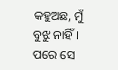କହୁଅଛ, ମୁଁ ବୁଝୁ ନାହିଁ । ପରେ ସେ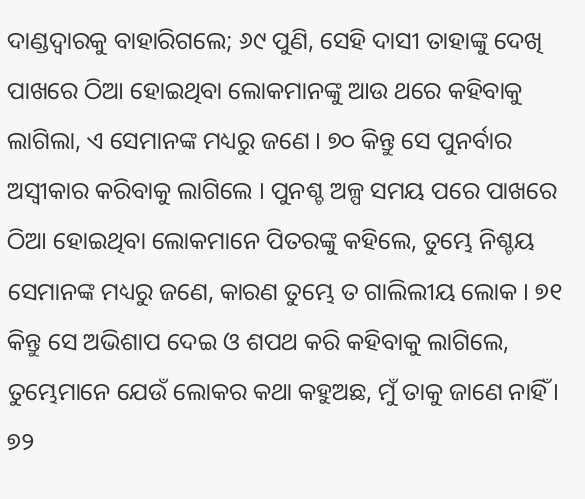ଦାଣ୍ଡଦ୍ୱାରକୁ ବାହାରିଗଲେ; ୬୯ ପୁଣି, ସେହି ଦାସୀ ତାହାଙ୍କୁ ଦେଖି ପାଖରେ ଠିଆ ହୋଇଥିବା ଲୋକମାନଙ୍କୁ ଆଉ ଥରେ କହିବାକୁ ଲାଗିଲା, ଏ ସେମାନଙ୍କ ମଧ୍ୟରୁ ଜଣେ । ୭୦ କିନ୍ତୁ ସେ ପୁନର୍ବାର ଅସ୍ୱୀକାର କରିବାକୁ ଲାଗିଲେ । ପୁନଶ୍ଚ ଅଳ୍ପ ସମୟ ପରେ ପାଖରେ ଠିଆ ହୋଇଥିବା ଲୋକମାନେ ପିତରଙ୍କୁ କହିଲେ, ତୁମ୍ଭେ ନିଶ୍ଚୟ ସେମାନଙ୍କ ମଧ୍ୟରୁ ଜଣେ, କାରଣ ତୁମ୍ଭେ ତ ଗାଲିଲୀୟ ଲୋକ । ୭୧ କିନ୍ତୁ ସେ ଅଭିଶାପ ଦେଇ ଓ ଶପଥ କରି କହିବାକୁ ଲାଗିଲେ, ତୁମ୍ଭେମାନେ ଯେଉଁ ଲୋକର କଥା କହୁଅଛ, ମୁଁ ତାକୁ ଜାଣେ ନାହିଁ । ୭୨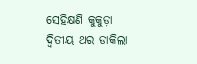ସେହିକ୍ଷଣି କୁକୁଡ଼ା ଦ୍ୱିତୀୟ ଥର ଡାକିଲା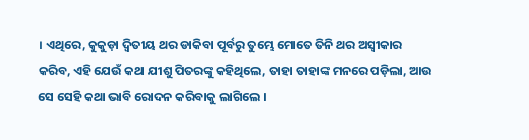। ଏଥିରେ, କୁକୁଡ଼ା ଦ୍ୱିତୀୟ ଥର ଡାକିବା ପୂର୍ବରୁ ତୁମ୍ଭେ ମୋତେ ତିନି ଥର ଅସ୍ୱୀକାର କରିବ, ଏହି ଯେଉଁ କଥା ଯୀଶୁ ପିତରଙ୍କୁ କହିଥିଲେ, ତାହା ତାହାଙ୍କ ମନରେ ପଡ଼ିଲା, ଆଉ ସେ ସେହି କଥା ଭାବି ରୋଦନ କରିବାକୁ ଲାଗିଲେ ।